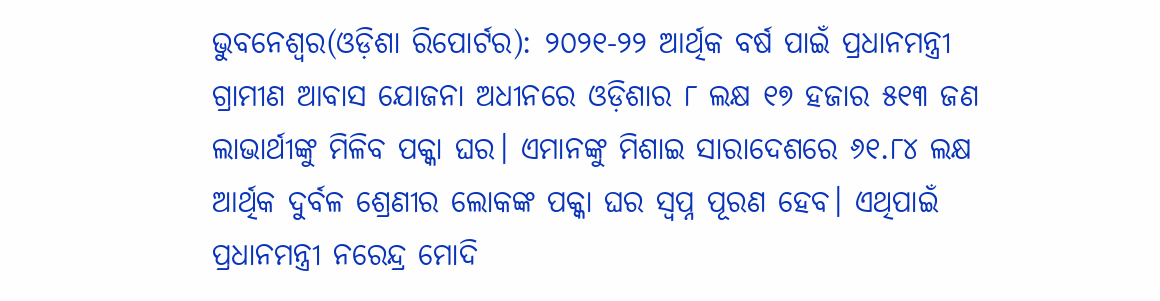ଭୁବନେଶ୍ୱର(ଓଡ଼ିଶା ରିପୋର୍ଟର): ୨୦୨୧-୨୨ ଆର୍ଥିକ ବର୍ଷ ପାଇଁ ପ୍ରଧାନମନ୍ତ୍ରୀ ଗ୍ରାମୀଣ ଆବାସ ଯୋଜନା ଅଧୀନରେ ଓଡ଼ିଶାର ୮ ଲକ୍ଷ ୧୭ ହଜାର ୫୧୩ ଜଣ ଲାଭାର୍ଥୀଙ୍କୁ ମିଳିବ ପକ୍କା ଘର। ଏମାନଙ୍କୁ ମିଶାଇ ସାରାଦେଶରେ ୬୧.୮୪ ଲକ୍ଷ ଆର୍ଥିକ ଦୁର୍ବଳ ଶ୍ରେଣୀର ଲୋକଙ୍କ ପକ୍କା ଘର ସ୍ୱପ୍ନ ପୂରଣ ହେବ। ଏଥିପାଇଁ ପ୍ରଧାନମନ୍ତ୍ରୀ ନରେନ୍ଦ୍ର ମୋଦି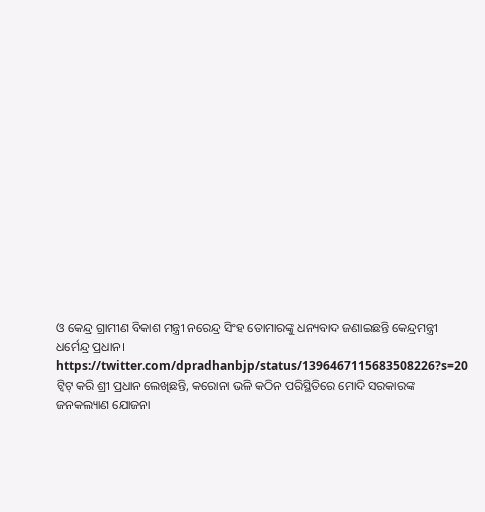ଓ କେନ୍ଦ୍ର ଗ୍ରାମୀଣ ବିକାଶ ମନ୍ତ୍ରୀ ନରେନ୍ଦ୍ର ସିଂହ ତୋମାରଙ୍କୁ ଧନ୍ୟବାଦ ଜଣାଇଛନ୍ତି କେନ୍ଦ୍ରମନ୍ତ୍ରୀ ଧର୍ମେନ୍ଦ୍ର ପ୍ରଧାନ।
https://twitter.com/dpradhanbjp/status/1396467115683508226?s=20
ଟ୍ୱିଟ୍ କରି ଶ୍ରୀ ପ୍ରଧାନ ଲେଖିଛନ୍ତି, କରୋନା ଭଳି କଠିନ ପରିସ୍ଥିତିରେ ମୋଦି ସରକାରଙ୍କ ଜନକଲ୍ୟାଣ ଯୋଜନା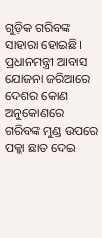ଗୁଡ଼ିକ ଗରିବଙ୍କ ସାହାରା ହୋଇଛି। ପ୍ରଧାନମନ୍ତ୍ରୀ ଆବାସ ଯୋଜନା ଜରିଆରେ ଦେଶର କୋଣ ଅନୁକୋଣରେ ଗରିବଙ୍କ ମୁଣ୍ଡ ଉପରେ ପକ୍କା ଛାତ ଦେଇ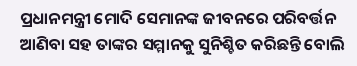ପ୍ରଧାନମନ୍ତ୍ରୀ ମୋଦି ସେମାନଙ୍କ ଜୀବନରେ ପରିବର୍ତ୍ତନ ଆଣିବା ସହ ତାଙ୍କର ସମ୍ମାନକୁ ସୁନିଶ୍ଚିତ କରିଛନ୍ତି ବୋଲି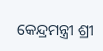କେନ୍ଦ୍ରମନ୍ତ୍ରୀ ଶ୍ରୀ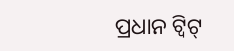ପ୍ରଧାନ ଟ୍ୱିଟ୍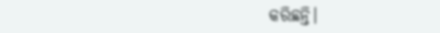କରିଛନ୍ତି।